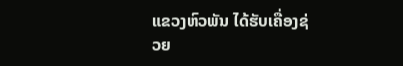ແຂວງຫົວພັນ ໄດ້ຮັບເຄື່ອງຊ່ວຍ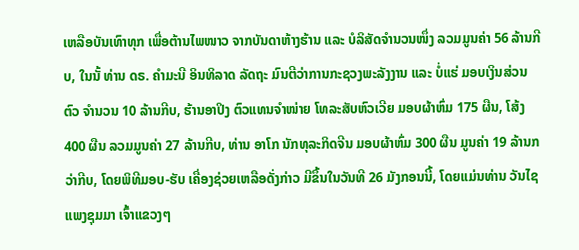ເຫລືອບັນເທົາທຸກ ເພື່ອຕ້ານໄພໜາວ ຈາກບັນດາຫ້າງຮ້ານ ແລະ ບໍລິສັດຈຳນວນໜຶ່ງ ລວມມູນຄ່າ 56 ລ້ານກີບ, ໃນນັ້ ທ່ານ ດຣ. ຄຳມະນີ ອິນທິລາດ ລັດຖະ ມົນຕີວ່າການກະຊວງພະລັງງານ ແລະ ບໍ່ແຮ່ ມອບເງິນສ່ວນຕົວ ຈຳນວນ 10 ລ້ານກີບ, ຮ້ານອາປິງ ຕົວແທນຈຳໜ່າຍ ໂທລະສັບຫົວເວີຍ ມອບຜ້າຫົ່ມ 175 ຜືນ, ໂສ້ງ 400 ຜືນ ລວມມູນຄ່າ 27 ລ້ານກີບ, ທ່ານ ອາໂກ ນັກທຸລະກິດຈີນ ມອບຜ້າຫົ່ມ 300 ຜືນ ມູນຄ່າ 19 ລ້ານກວ່າກີບ, ໂດຍພິທີມອບ-ຮັບ ເຄື່ອງຊ່ວຍເຫລືອດັ່ງກ່າວ ມີຂຶ້ນໃນວັນທີ 26 ມັງກອນນີ້, ໂດຍແມ່ນທ່ານ ວັນໄຊ ແພງຊຸມມາ ເຈົ້າແຂວງໆ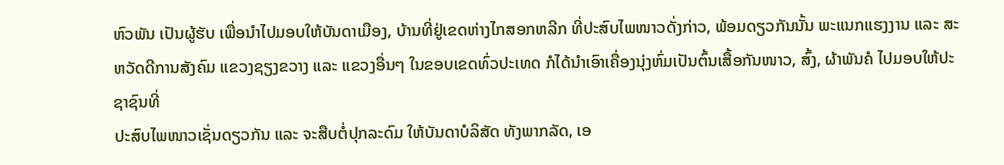ຫົວພັນ ເປັນຜູ້ຮັບ ເພື່ອນຳໄປມອບໃຫ້ບັນດາເມືອງ, ບ້ານທີ່ຢູ່ເຂດຫ່າງໄກສອກຫລີກ ທີ່ປະສົບໄພໜາວດັ່ງກ່າວ, ພ້ອມດຽວກັນນັ້ນ ພະແນກແຮງງານ ແລະ ສະຫວັດດີການສັງຄົມ ແຂວງຊຽງຂວາງ ແລະ ແຂວງອື່ນໆ ໃນຂອບເຂດທົ່ວປະເທດ ກໍໄດ້ນຳເອົາເຄື່ອງນຸ່ງຫົ່ມເປັນຕົ້ນເສື້ອກັນໜາວ, ສົ້ງ, ຜ້າພັນຄໍ ໄປມອບໃຫ້ປະຊາຊົນທີ່
ປະສົບໄພໜາວເຊັ່ນດຽວກັນ ແລະ ຈະສືບຕໍ່ປຸກລະດົມ ໃຫ້ບັນດາບໍລິສັດ ທັງພາກລັດ, ເອ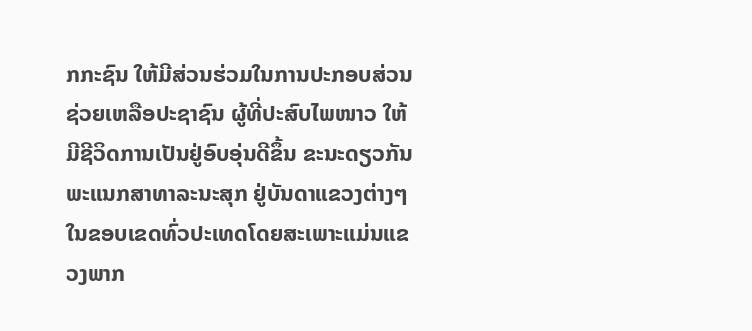ກກະຊົນ ໃຫ້ມີສ່ວນຮ່ວມໃນການປະກອບສ່ວນຊ່ວຍເຫລືອປະຊາຊົນ ຜູ້ທີ່ປະສົບໄພໜາວ ໃຫ້ມີຊີວິດການເປັນຢູ່ອົບອຸ່ນດີຂຶ້ນ ຂະນະດຽວກັນພະແນກສາທາລະນະສຸກ ຢູ່ບັນດາແຂວງຕ່າງໆໃນຂອບເຂດທົ່ວປະເທດໂດຍສະເພາະແມ່ນແຂວງພາກ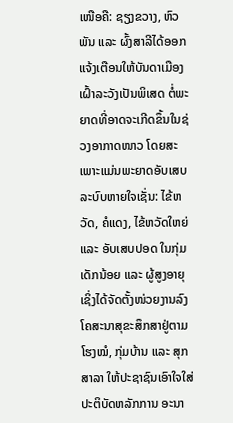ເໜືອຄື: ຊຽງຂວາງ, ຫົວພັນ ແລະ ຜົ້ງສາລີໄດ້ອອກແຈ້ງເຕືອນໃຫ້ບັນດາເມືອງເຝົ້າລະວັງເປັນພິເສດ ຕໍ່ພະຍາດທີ່ອາດຈະເກີດຂຶ້ນໃນຊ່ວງອາກາດໜາວ ໂດຍສະເພາະແມ່ນພະຍາດອັບເສບລະບົບຫາຍໃຈເຊັ່ນ: ໄຂ້ຫວັດ, ຄໍແດງ, ໄຂ້ຫວັດໃຫຍ່ ແລະ ອັບເສບປອດ ໃນກຸ່ມເດັກນ້ອຍ ແລະ ຜູ້ສູງອາຍຸ ເຊິ່ງໄດ້ຈັດຕັ້ງໜ່ວຍງານລົງໂຄສະນາສຸຂະສຶກສາຢູ່ຕາມໂຮງໝໍ, ກຸ່ມບ້ານ ແລະ ສຸກສາລາ ໃຫ້ປະຊາຊົນເອົາໃຈໃສ່ປະຕິບັດຫລັກການ ອະນາ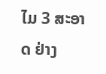ໄມ 3 ສະອາດ ຢ່າງ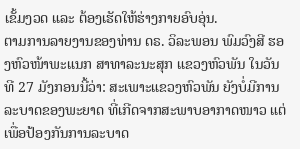ເຂັ້ມງວດ ແລະ ຕ້ອງເຮັດໃຫ້ຮ່າງກາຍອົບອຸ່ນ.
ຕາມການລາຍງານຂອງທ່ານ ດຣ. ວິລະພອນ ພົມວົງສີ ຮອງຫົວໜ້າພະແນກ ສາທາລະນະສຸກ ແຂວງຫົວພັນ ໃນວັນທີ 27 ມັງກອນນີ້ວ່າ: ສະເພາະແຂວງຫົວພັນ ຍັງບໍ່ມີການລະບາດຂອງພະຍາດ ທີ່ເກີດຈາກສະພາບອາກາດໜາວ ແຕ່ເພື່ອປ້ອງກັນການລະບາດ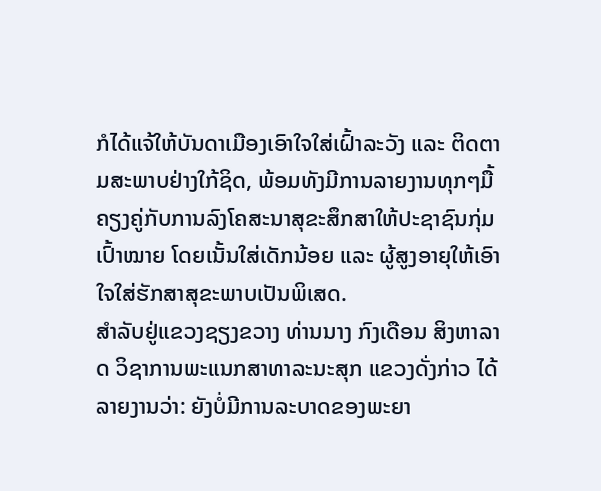ກໍໄດ້ແຈ້ໃຫ້ບັນດາເມືອງເອົາໃຈໃສ່ເຝົ້າລະວັງ ແລະ ຕິດຕາມສະພາບຢ່າງໃກ້ຊິດ, ພ້ອມທັງມີການລາຍງານທຸກໆມື້ ຄຽງຄູ່ກັບການລົງໂຄສະນາສຸຂະສຶກສາໃຫ້ປະຊາຊົນກຸ່ມເປົ້າໝາຍ ໂດຍເນັ້ນໃສ່ເດັກນ້ອຍ ແລະ ຜູ້ສູງອາຍຸໃຫ້ເອົາໃຈໃສ່ຮັກສາສຸຂະພາບເປັນພິເສດ.
ສຳລັບຢູ່ແຂວງຊຽງຂວາງ ທ່ານນາງ ກົງເດືອນ ສິງຫາລາດ ວິຊາການພະແນກສາທາລະນະສຸກ ແຂວງດັ່ງກ່າວ ໄດ້ລາຍງານວ່າ: ຍັງບໍ່ມີການລະບາດຂອງພະຍາ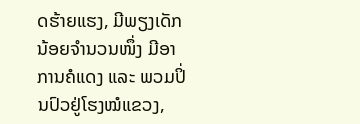ດຮ້າຍແຮງ, ມີພຽງເດັກນ້ອຍຈຳນວນໜຶ່ງ ມີອາການຄໍແດງ ແລະ ພວມປິ່ນປົວຢູ່ໂຮງໝໍແຂວງ,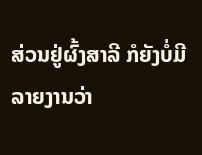ສ່ວນຢູ່ຜົ້ງສາລີ ກໍຍັງບໍ່ມີລາຍງານວ່າ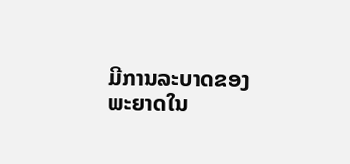ມີການລະບາດຂອງພະຍາດໃນ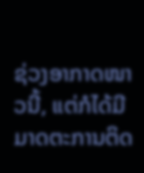ຊ່ວງອາກາດໜາວນີ້, ແຕ່ກໍໄດ້ມີມາດຕະການຕິດ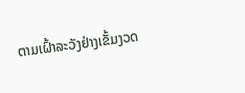ຕາມເຝົ້າລະວັງຢ່າງເຂັ້ມງວດ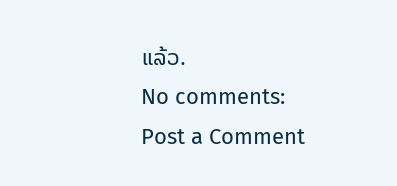ແລ້ວ.
No comments:
Post a Comment